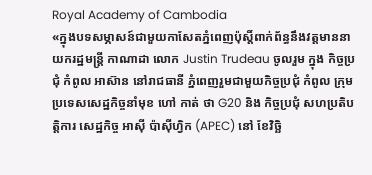Royal Academy of Cambodia
«ក្នុងបទសម្ភាសន៍ជាមួយកាសែតភ្នំពេញប៉ុស្តិ៍ពាក់ព័ន្ធនឹងវត្តមាននាយករដ្ឋមន្ត្រី កាណាដា លោក Justin Trudeau ចូលរួម ក្នុង កិច្ចប្រជុំ កំពូល អាស៊ាន នៅរាជធានី ភ្នំពេញរួមជាមួយកិច្ចប្រជុំ កំពូល ក្រុមប្រទេសសេដ្ឋកិច្ចនាំមុខ ហៅ កាត់ ថា G20 និង កិច្ចប្រជុំ សហប្រតិបត្តិការ សេដ្ឋកិច្ច អាស៊ី ប៉ាស៊ីហ្វិក (APEC) នៅ ខែវិច្ឆិ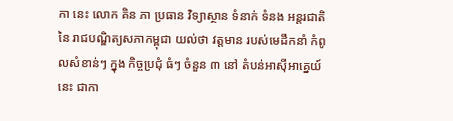កា នេះ លោក គិន ភា ប្រធាន វិទ្យាស្ថាន ទំនាក់ ទំនង អន្តរជាតិ នៃ រាជបណ្ឌិត្យសភាកម្ពុជា យល់ថា វត្តមាន របស់មេដឹកនាំ កំពូលសំខាន់ៗ ក្នុង កិច្ចប្រជុំ ធំៗ ចំនួន ៣ នៅ តំបន់អាស៊ីអាគ្នេយ៍នេះ ជាកា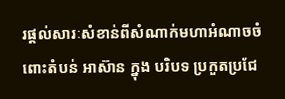រផ្តល់សារៈសំខាន់ពីសំណាក់មហាអំណាចចំពោះតំបន់ អាស៊ាន ក្នុង បរិបទ ប្រកួតប្រជែ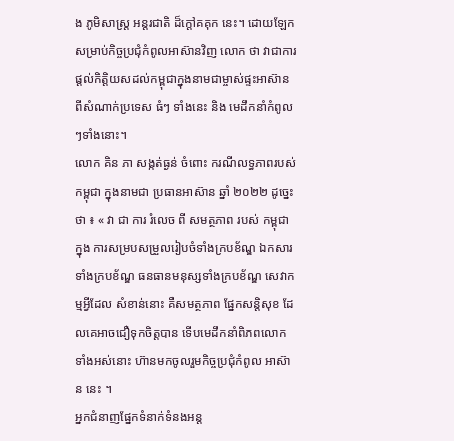ង ភូមិសាស្ត្រ អន្តរជាតិ ដ៏ក្តៅគគុក នេះ។ ដោយឡែកសម្រាប់កិច្ចប្រជុំកំពូលអាស៊ានវិញ លោក ថា វាជាការផ្តល់កិត្តិយសដល់កម្ពុជាក្នុងនាមជាម្ចាស់ផ្ទះអាស៊ាន ពីសំណាក់ប្រទេស ធំៗ ទាំងនេះ និង មេដឹកនាំកំពូលៗទាំងនោះ។
លោក គិន ភា សង្កត់ធ្ងន់ ចំពោះ ករណីលទ្ធភាពរបស់កម្ពុជា ក្នុងនាមជា ប្រធានអាស៊ាន ឆ្នាំ ២០២២ ដូច្នេះថា ៖ « វា ជា ការ រំលេច ពី សមត្ថភាព របស់ កម្ពុជា ក្នុង ការសម្របសម្រួលរៀបចំទាំងក្របខ័ណ្ឌ ឯកសារទាំងក្របខ័ណ្ឌ ធនធានមនុស្សទាំងក្របខ័ណ្ឌ សេវាកម្មអ្វីដែល សំខាន់នោះ គឺសមត្ថភាព ផ្នែកសន្តិសុខ ដែលគេអាចជឿទុកចិត្តបាន ទើបមេដឹកនាំពិភពលោក ទាំងអស់នោះ ហ៊ានមកចូលរួមកិច្ចប្រជុំកំពូល អាស៊ាន នេះ ។
អ្នកជំនាញផ្នែកទំនាក់ទំនងអន្ត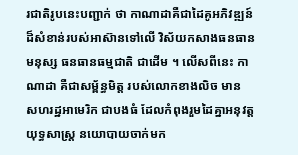រជាតិរូបនេះបញ្ជាក់ ថា កាណាដាគឺជាដៃគូអភិវឌ្ឍន៍ដ៏សំខាន់របស់អាស៊ានទៅលើ វិស័យកសាងធនធានមនុស្ស ធនធានធម្មជាតិ ជាដើម ។ លើសពីនេះ កាណាដា គឺជាសម្ព័ន្ធមិត្ត របស់លោកខាងលិច មាន សហរដ្ឋអាមេរិក ជាបងធំ ដែលកំពុងរួមដៃគ្នាអនុវត្តយុទ្ធសាស្ត្រ នយោបាយចាក់មក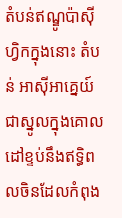តំបន់ឥណ្ឌូប៉ាស៊ីហ្វិកក្នុងនោះ តំបន់ អាស៊ីអាគ្នេយ៍ ជាស្នូលក្នុងគោលដៅខ្ទប់នឹងឥទ្ធិពលចិនដែលកំពុង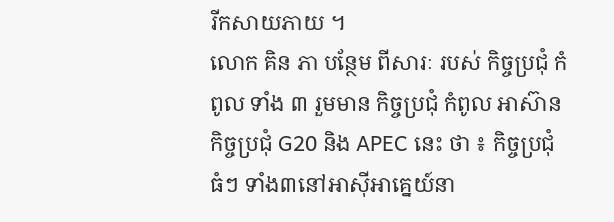រីកសាយភាយ ។
លោក គិន ភា បន្ថែម ពីសារៈ របស់ កិច្ចប្រជុំ កំពូល ទាំង ៣ រួមមាន កិច្ចប្រជុំ កំពូល អាស៊ាន កិច្ចប្រជុំ G20 និង APEC នេះ ថា ៖ កិច្ចប្រជុំ ធំៗ ទាំង៣នៅអាស៊ីអាគ្នេយ៍នា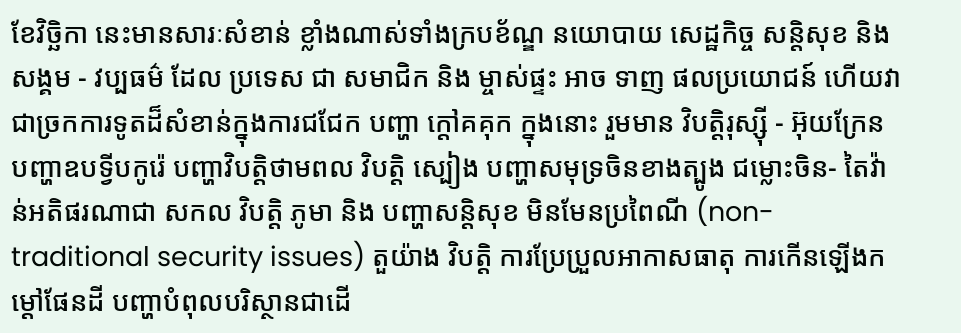ខែវិច្ឆិកា នេះមានសារៈសំខាន់ ខ្លាំងណាស់ទាំងក្របខ័ណ្ឌ នយោបាយ សេដ្ឋកិច្ច សន្តិសុខ និង សង្គម - វប្បធម៌ ដែល ប្រទេស ជា សមាជិក និង ម្ចាស់ផ្ទះ អាច ទាញ ផលប្រយោជន៍ ហើយវាជាច្រកការទូតដ៏សំខាន់ក្នុងការជជែក បញ្ហា ក្តៅគគុក ក្នុងនោះ រួមមាន វិបត្តិរុស្ស៊ី - អ៊ុយក្រែន បញ្ហាឧបទ្វីបកូរ៉េ បញ្ហាវិបត្តិថាមពល វិបត្តិ ស្បៀង បញ្ហាសមុទ្រចិនខាងត្បូង ជម្លោះចិន- តៃវ៉ាន់អតិផរណាជា សកល វិបត្តិ ភូមា និង បញ្ហាសន្តិសុខ មិនមែនប្រពៃណី (non-traditional security issues) តួយ៉ាង វិបត្តិ ការប្រែប្រួលអាកាសធាតុ ការកើនឡើងកម្តៅផែនដី បញ្ហាបំពុលបរិស្ថានជាដើ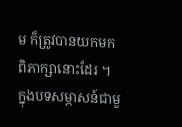ម ក៏ត្រូវបានយកមកពិភាក្សានោះដែរ ។
ក្នុងបទសម្ភាសន៍ជាមួ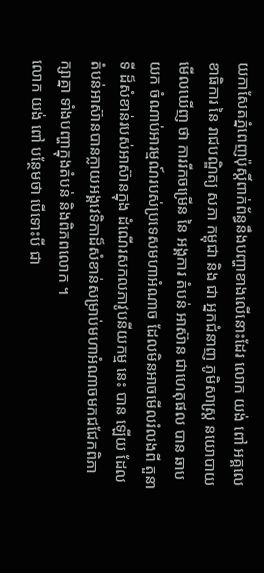យកាសែតភ្នំពេញប៉ុស្តិ៍ពាក់ព័ន្ធនឹងបញ្ហាខាងលើនោះដែរ លោក យង់ ពៅ អគ្គលេខាធិការ នៃ រាជបណ្ឌិត្យ សភា កម្ពុជា និង ជា អ្នកជំនាញ ភូមិសាស្ត្រ នយោបាយ មើលឃើញ ថា ការរីកចម្រើន នៃ អង្គការ តំបន់ អាស៊ាន ជាហេតុផល បាន ឆាប យក ចំណាប់អារម្មណ៍របស់ប្រទេសមហាអំណាច ដែលមិនអាចមើលរំលងពី តួនាទី ដ៏សំខាន់របស់អាស៊ានក្នុង ដំណើរសកលភាវូបនីយកម្ម នេះ បាន ឡើយ ដែលតំបន់អាស៊ានបានក្លាយអង្គវេទិកាដ៏សំខាន់សម្រាប់មហាអំណាចមកជជែកពិភាក្សាគ្នា ទាំងបញ្ហាក្នុងតំបន់ និងពិភពលោក ។
លោក យង់ ពៅ បន្ថែមថា បើទោះបី ជា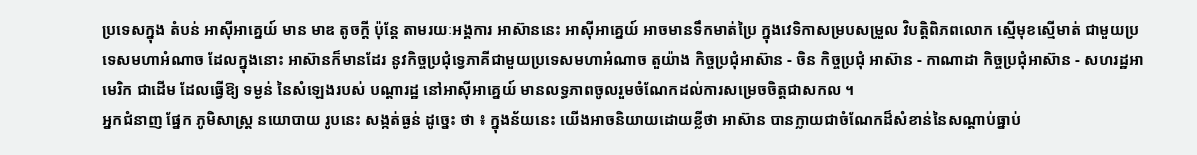ប្រទេសក្នុង តំបន់ អាស៊ីអាគ្នេយ៍ មាន មាឌ តូចក្តី ប៉ុន្តែ តាមរយៈអង្គការ អាស៊ាននេះ អាស៊ីអាគ្នេយ៍ អាចមានទឹកមាត់ប្រៃ ក្នុងវេទិកាសម្របសម្រួល វិបត្តិពិភពលោក ស្មើមុខស្មើមាត់ ជាមួយប្រទេសមហាអំណាច ដែលក្នុងនោះ អាស៊ានក៏មានដែរ នូវកិច្ចប្រជុំទ្វេភាគីជាមួយប្រទេសមហាអំណាច តួយ៉ាង កិច្ចប្រជុំអាស៊ាន - ចិន កិច្ចប្រជុំ អាស៊ាន - កាណាដា កិច្ចប្រជុំអាស៊ាន - សហរដ្ឋអាមេរិក ជាដើម ដែលធ្វើឱ្យ ទម្ងន់ នៃសំឡេងរបស់ បណ្តារដ្ឋ នៅអាស៊ីអាគ្នេយ៍ មានលទ្ធភាពចូលរួមចំណែកដល់ការសម្រេចចិត្តជាសកល ។
អ្នកជំនាញ ផ្នែក ភូមិសាស្ត្រ នយោបាយ រូបនេះ សង្កត់ធ្ងន់ ដូច្នេះ ថា ៖ ក្នុងន័យនេះ យើងអាចនិយាយដោយខ្លីថា អាស៊ាន បានក្លាយជាចំណែកដ៏សំខាន់នៃសណ្តាប់ធ្នាប់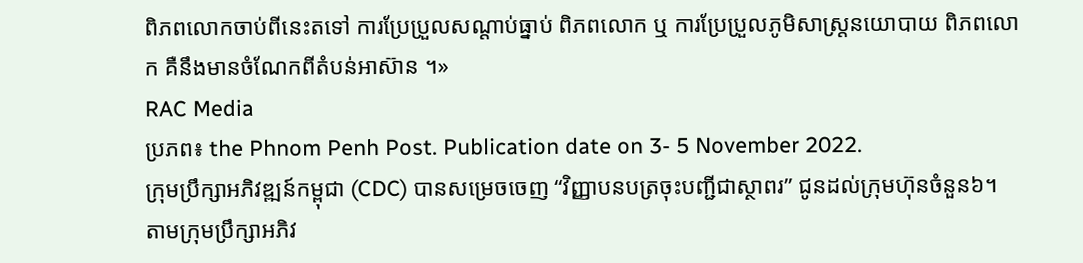ពិភពលោកចាប់ពីនេះតទៅ ការប្រែប្រួលសណ្តាប់ធ្នាប់ ពិភពលោក ឬ ការប្រែប្រួលភូមិសាស្ត្រនយោបាយ ពិភពលោក គឺនឹងមានចំណែកពីតំបន់អាស៊ាន ។»
RAC Media
ប្រភព៖ the Phnom Penh Post. Publication date on 3- 5 November 2022.
ក្រុមប្រឹក្សាអភិវឌ្ឍន៍កម្ពុជា (CDC) បានសម្រេចចេញ “វិញ្ញាបនបត្រចុះបញ្ជីជាស្ថាពរ” ជូនដល់ក្រុមហ៊ុនចំនួន៦។ តាមក្រុមប្រឹក្សាអភិវ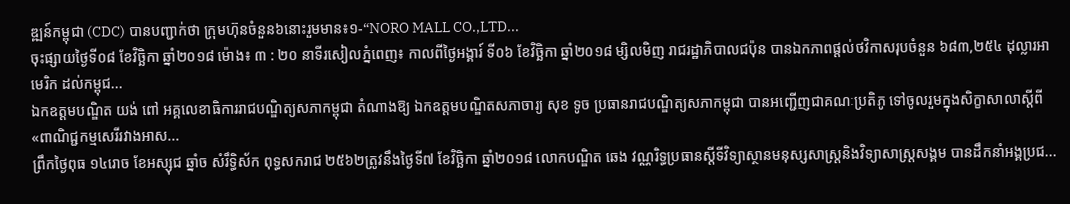ឌ្ឍន៍កម្ពុជា (CDC) បានបញ្ជាក់ថា ក្រុមហ៊ុនចំនួន៦នោះរួមមាន៖១-“NORO MALL CO.,LTD...
ចុះផ្សាយថ្ងៃទី០៨ ខែវិច្ឆិកា ឆ្នាំ២០១៨ ម៉ោង៖ ៣ : ២០ នាទីរសៀលភ្នំពេញ៖ កាលពីថ្ងៃអង្គារ៍ ទី០៦ ខែវិច្ឆិកា ឆ្នាំ២០១៨ ម្សិលមិញ រាជរដ្ឋាភិបាលជប៉ុន បានឯកភាពផ្តល់ថវិកាសរុបចំនួន ៦៨៣,២៥៤ ដុល្លារអាមេរិក ដល់កម្ពុជ...
ឯកឧត្តមបណ្ឌិត យង់ ពៅ អគ្គលេខាធិការរាជបណ្ឌិត្យសភាកម្ពុជា តំណាងឱ្យ ឯកឧត្តមបណ្ឌិតសភាចារ្យ សុខ ទូច ប្រធានរាជបណ្ឌិត្យសភាកម្ពុជា បានអញ្ជើញជាគណៈប្រតិភូ ទៅចូលរួមក្នុងសិក្ខាសាលាស្តីពី «ពាណិជ្ជកម្មសេរីរវាងអាស...
ព្រឹកថ្ងៃពុធ ១៤រោច ខែអស្សុជ ឆ្នាំច សំរឹទ្ធិស័ក ពុទ្ធសករាជ ២៥៦២ត្រូវនឹងថ្ងៃទី៧ ខែវិច្ឆិកា ឆ្នាំ២០១៨ លោកបណ្ឌិត ឆេង វណ្ណរិទ្ធប្រធានស្តីទីវិទ្យាស្ថានមនុស្សសាស្រ្តនិងវិទ្យាសាស្រ្តសង្គម បានដឹកនាំអង្គប្រជ...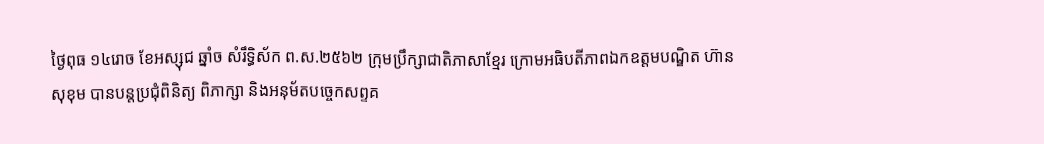ថ្ងៃពុធ ១៤រោច ខែអស្សុជ ឆ្នាំច សំរឹទ្ធិស័ក ព.ស.២៥៦២ ក្រុមប្រឹក្សាជាតិភាសាខ្មែរ ក្រោមអធិបតីភាពឯកឧត្តមបណ្ឌិត ហ៊ាន សុខុម បានបន្តប្រជុំពិនិត្យ ពិភាក្សា និងអនុម័តបច្ចេកសព្ទគ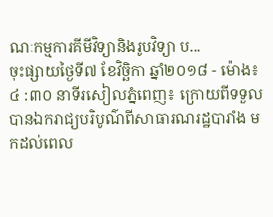ណៈកម្មការគីមីវិទ្យានិងរូបវិទ្យា ប...
ចុះផ្សាយថ្ងៃទី៧ ខែវិច្ឆិកា ឆ្នាំ២០១៨ - ម៉ោង៖ ៤ :៣០ នាទីរសៀលភ្នំពេញ៖ ក្រោយពីទទួលបានឯករាជ្យបរិបូណ៌ពីសាធារណរដ្ឋបារាំង មកដល់ពេល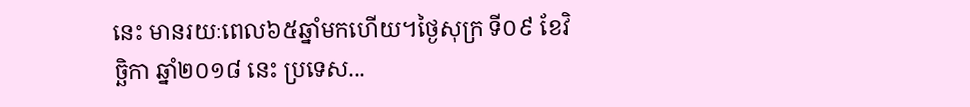នេះ មានរយៈពេល៦៥ឆ្នាំមកហើយ។ថ្ងៃសុក្រ ទី០៩ ខែវិច្ឆិកា ឆ្នាំ២០១៨ នេះ ប្រទេស...